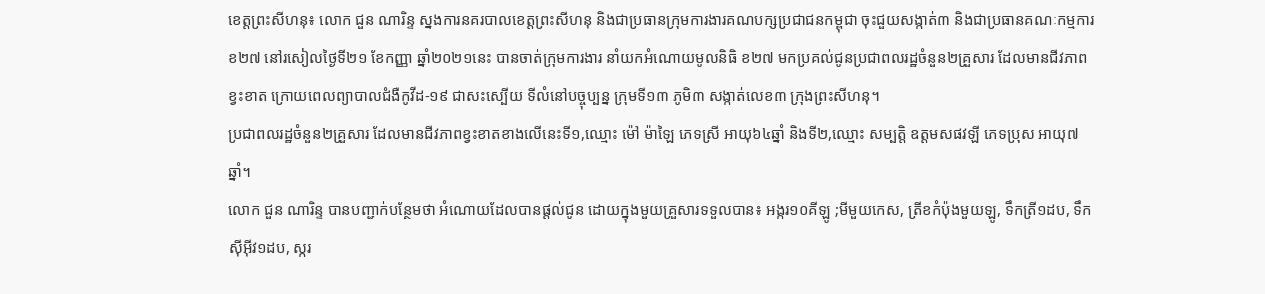ខេត្តព្រះសីហនុ៖ លោក ជួន ណារិន្ទ ស្នងការនគរបាលខេត្តព្រះសីហនុ និងជាប្រធានក្រុមការងារគណបក្សប្រជាជនកម្ពុជា ចុះជួយសង្កាត់៣ និងជាប្រធានគណៈកម្មការ ខ២៧ នៅរសៀលថ្ងៃទី២១ ខែកញ្ញា ឆ្នាំ២០២១នេះ បានចាត់ក្រុមការងារ នាំយកអំណោយមូលនិធិ ខ២៧ មកប្រគល់ជូនប្រជាពលរដ្ឋចំនួន២គ្រួសារ ដែលមានជីវភាពខ្វះខាត ក្រោយពេលព្យាបាលជំងឺកូវីដ-១៩ ជាសះស្បើយ ទីលំនៅបច្ចុប្បន្ន ក្រុមទី១៣ ភូមិ៣ សង្កាត់លេខ៣ ក្រុងព្រះសីហនុ។
ប្រជាពលរដ្ឋចំនួន២គ្រួសារ ដែលមានជីវភាពខ្វះខាតខាងលេីនេះទី១,ឈ្មោះ ម៉ៅ ម៉ាឡៃ ភេទស្រី អាយុ៦៤ឆ្នាំ និងទី២,ឈ្មោះ សម្បត្តិ ឧត្តមសផវឡី ភេទប្រុស អាយុ៧ឆ្នាំ។
លោក ជួន ណារិន្ទ បានបញ្ជាក់បន្ថែមថា អំណោយដែលបានផ្តល់ជូន ដោយក្នុងមួយគ្រួសារទទួលបាន៖ អង្ករ១០គីឡូ ;មីមួយកេស, ត្រីខកំប៉ុងមួយឡូ, ទឹកត្រី១ដប, ទឹកសុីអុីវ១ដប, ស្ករ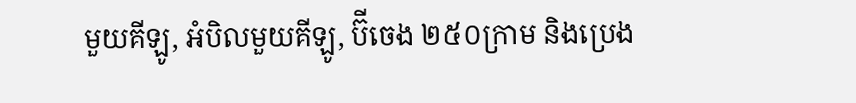មួយគីឡូ, អំបិលមួយគីឡូ, ប៊ីចេង ២៥០ក្រាម និងប្រេង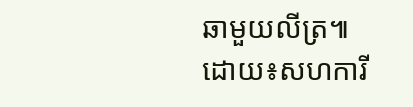ឆាមួយលីត្រ៕
ដោយ៖សហការី